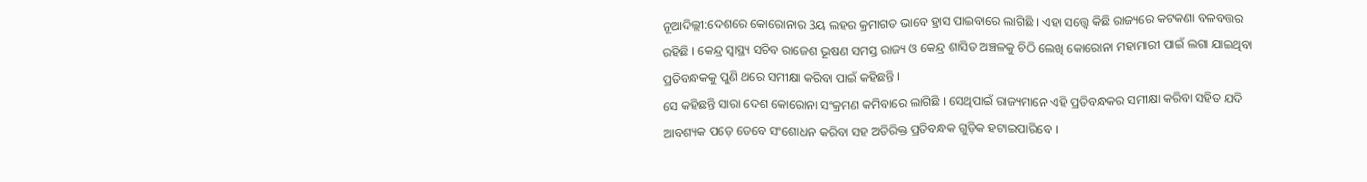ନୂଆଦିଲ୍ଲୀ:ଦେଶରେ କୋରୋନାର 3ୟ ଲହର କ୍ରମାଗତ ଭାବେ ହ୍ରାସ ପାଇବାରେ ଲାଗିଛି । ଏହା ସତ୍ତ୍ୱେ କିଛି ରାଜ୍ୟରେ କଟକଣା ବଳବତ୍ତର ରହିଛି । କେନ୍ଦ୍ର ସ୍ୱାସ୍ଥ୍ୟ ସଚିବ ରାଜେଶ ଭୂଷଣ ସମସ୍ତ ରାଜ୍ୟ ଓ କେନ୍ଦ୍ର ଶାସିତ ଅଞ୍ଚଳକୁ ଚିଠି ଲେଖି କୋରୋନା ମହାମାରୀ ପାଇଁ ଲଗା ଯାଇଥିବା ପ୍ରତିବନ୍ଧକକୁ ପୁଣି ଥରେ ସମୀକ୍ଷା କରିବା ପାଇଁ କହିଛନ୍ତି ।
ସେ କହିଛନ୍ତି ସାରା ଦେଶ କୋରୋନା ସଂକ୍ରମଣ କମିବାରେ ଲାଗିଛି । ସେଥିପାଇଁ ରାଜ୍ୟମାନେ ଏହି ପ୍ରତିବନ୍ଧକର ସମୀକ୍ଷା କରିବା ସହିତ ଯଦି ଆବଶ୍ୟକ ପଡ଼େ ତେବେ ସଂଶୋଧନ କରିବା ସହ ଅତିରିକ୍ତ ପ୍ରତିବନ୍ଧକ ଗୁଡ଼ିକ ହଟାଇପାରିବେ ।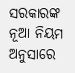ସରକାରଙ୍କ ନୂଆ ନିୟମ ଅନୁସାରେ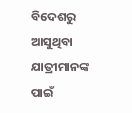ବିଦେଶରୁ ଆସୁଥିବା ଯାତ୍ରୀମାନଙ୍କ ପାଇଁ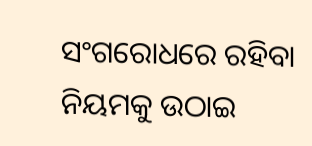ସଂଗରୋଧରେ ରହିବା ନିୟମକୁ ଉଠାଇ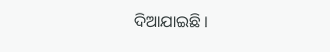ଦିଆଯାଇଛି ।